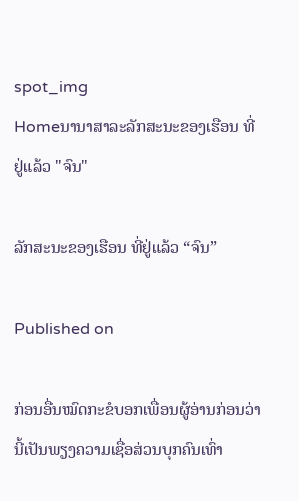spot_img
Homeນານາສາລະລັກສະນະຂອງເຮືອນ ທີ່ຢູ່ແລ້ວ "ຈົນ"

ລັກສະນະຂອງເຮືອນ ທີ່ຢູ່ແລ້ວ “ຈົນ”

Published on

ກ່ອນອື່ນໝົດກະຂໍບອກເພື່ອນຜູ້ອ່ານກ່ອນວ່າ ນີ້ເປັນພຽງຄວາມເຊື່ອສ່ວນບຸກຄົນເທົ່າ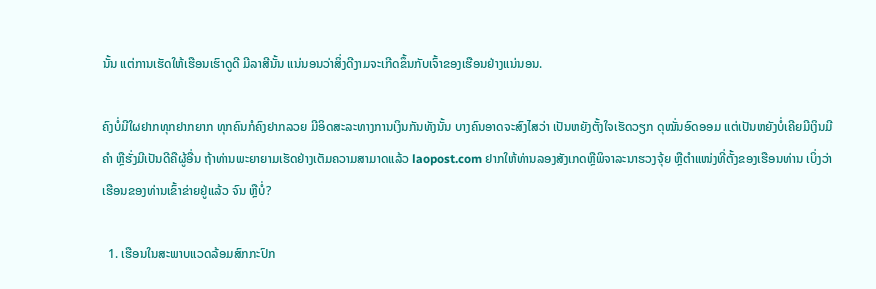ນັ້ນ ແຕ່ການເຮັດໃຫ້ເຮືອນເຮົາດູດີ ມີລາສີນັ້ນ ແນ່ນອນວ່າສິ່ງດີງາມຈະເກີດຂຶ້ນກັບເຈົ້າຂອງເຮືອນຢ່າງແນ່ນອນ.

ຄົງບໍ່ມີໃຜຢາກທຸກຢາກຍາກ ທຸກຄົນກໍຄົງຢາກລວຍ ມີອິດສະລະທາງການເງິນກັນທັງນັ້ນ ບາງຄົນອາດຈະສົງໄສວ່າ ເປັນຫຍັງຕັ້ງໃຈເຮັດວຽກ ດຸໝັ່ນອົດອອມ ແຕ່ເປັນຫຍັງບໍ່ເຄີຍມີເງິນມີຄຳ ຫຼືຮັ່ງມີເປັນດີຄືຜູ້ອື່ນ ຖ້າທ່ານພະຍາຍາມເຮັດຢ່າງເຕັມຄວາມສາມາດແລ້ວ laopost.com ຢາກໃຫ້ທ່ານລອງສັງເກດຫຼືພິຈາລະນາຮວງຈຸ້ຍ ຫຼືຕຳແໜ່ງທີ່ຕັ້ງຂອງເຮືອນທ່ານ ເບິ່ງວ່າເຮືອນຂອງທ່ານເຂົ້າຂ່າຍຢູ່ແລ້ວ ຈົນ ຫຼືບໍ່?

  1. ເຮືອນໃນສະພາບແວດລ້ອມສົກກະປົກ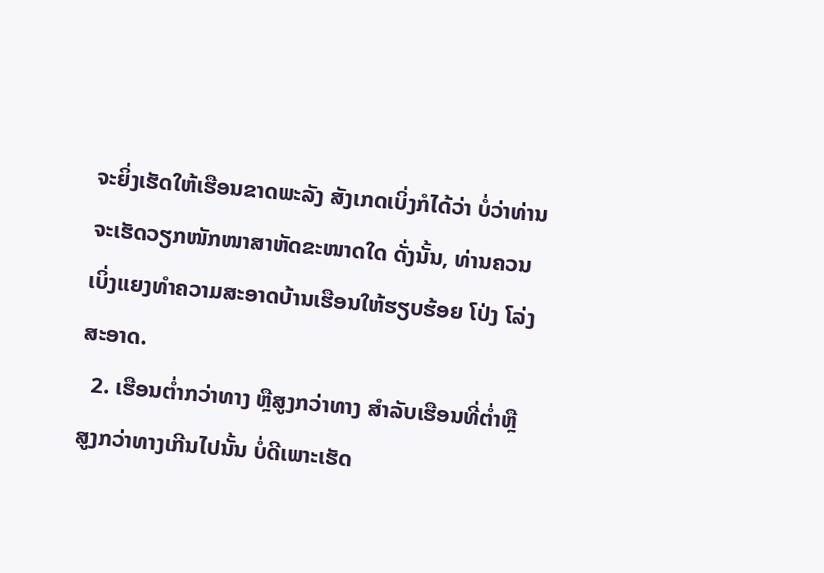ຈະຍິ່ງເຮັດໃຫ້ເຮືອນຂາດພະລັງ ສັງເກດເບິ່ງກໍໄດ້ວ່າ ບໍ່ວ່າທ່ານຈະເຮັດວຽກໜັກໜາສາຫັດຂະໜາດໃດ ດັ່ງນັ້ນ, ທ່ານຄວນເບິ່ງແຍງທຳຄວາມສະອາດບ້ານເຮືອນໃຫ້ຮຽບຮ້ອຍ ໂປ່ງ ໂລ່ງ ສະອາດ.
  2. ເຮືອນຕ່ຳກວ່າທາງ ຫຼືສູງກວ່າທາງ ສຳລັບເຮືອນທີ່ຕ່ຳຫຼືສູງກວ່າທາງເກີນໄປນັ້ນ ບໍ່ດີເພາະເຮັດ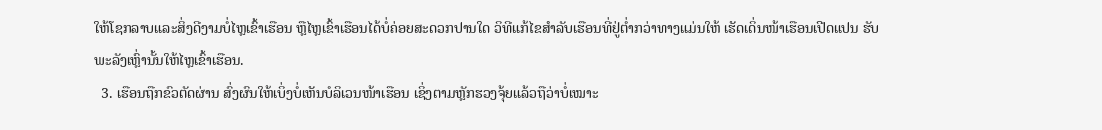ໃຫ້ໂຊກລາບແລະສິ່ງດີງາມບໍ່ໄຫຼເຂົ້າເຮືອນ ຫຼືໄຫຼເຂົ້າເຮືອນໄດ້ບໍ່ຄ່ອຍສະດວກປານໃດ ວິທີແກ້ໄຂສຳລັບເຮືອນທີ່ຢູ່ຕ່ຳກວ່າທາງແມ່ນໃຫ້ ເຮັດເດິ່ນໜ້າເຮືອນເປີດແປນ ຮັບພະລັງເຫຼົ່ານັ້ນໃຫ້ໄຫຼເຂົ້າເຮືອນ.
  3. ເຮືອນຖືກຂົວຕັດຜ່ານ ສົ່ງຜົນໃຫ້ເບິ່ງບໍ່ເຫັນບໍລິເວນໜ້າເຮືອນ ເຊິ່ງຕາມຫຼັກຮວງຈຸ້ຍແລ້ວຖືວ່າບໍ່ເໝາະ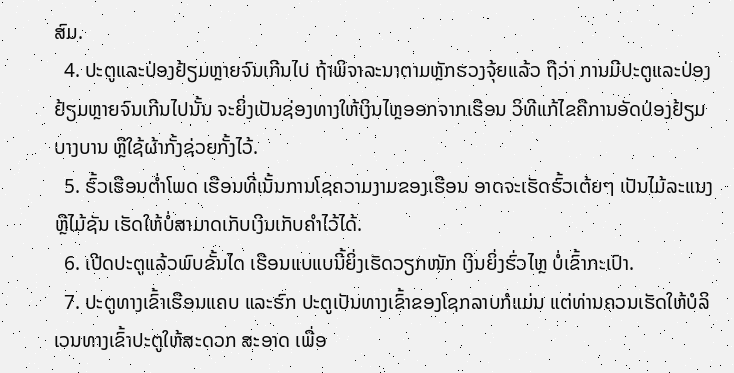ສົມ.
  4. ປະຕູແລະປ່ອງຢ້ຽມຫຼາຍຈົນເກີນໄປ ຖ້າພິຈາລະນາຕາມຫຼັກຮວງຈຸ້ຍແລ້ວ ຖືວ່າ ການມີປະຕູແລະປ່ອງຢ້ຽມຫຼາຍຈົນເກີນໄປນັ້ນ ຈະຍິ່ງເປັນຊ່ອງທາງໃຫ້ເງິນໄຫຼອອກຈາກເຮືອນ ວິທີແກ້ໄຂຄືການອັດປ່ອງຢ້ຽມບາງບານ ຫຼືໃຊ້ຜ້າກັ້ງຊ່ວຍກັ້ງໄວ້.
  5. ຮົ້ວເຮືອນຕ່ຳໂພດ ເຮືອນທີ່ເນັ້ນການໂຊຄວາມງາມຂອງເຮືອນ ອາດຈະເຮັດຮົ້ວເຕ້ຍໆ ເປັນໄມ້ລະແນງ ຫຼືໄມ້ຊັນ ເຮັດໃຫ້ບໍ່ສາມາດເກັບເງິນເກັບຄຳໄວ້ໄດ້.
  6. ເປີດປະຕູແລ້ວພົບຂັ້ນໄດ ເຮືອນແບແບນີ້ຍິ່ງເຮັດວຽກໜັກ ເງິນຍິ່ງຮົ່ວໄຫຼ ບໍ່ເຂົ້າກະເປົາ.
  7. ປະຕູທາງເຂົ້າເຮືອນແຄບ ແລະຮົກ ປະຕູເປັນທາງເຂົ້າຂອງໂຊກລາບກໍແມ່ນ ແຕ່ທ່ານຄວນເຮັດໃຫ້ບໍລິເວນທາງເຂົ້າປະຕູໃຫ້ສະດວກ ສະອາດ ເພື່ອ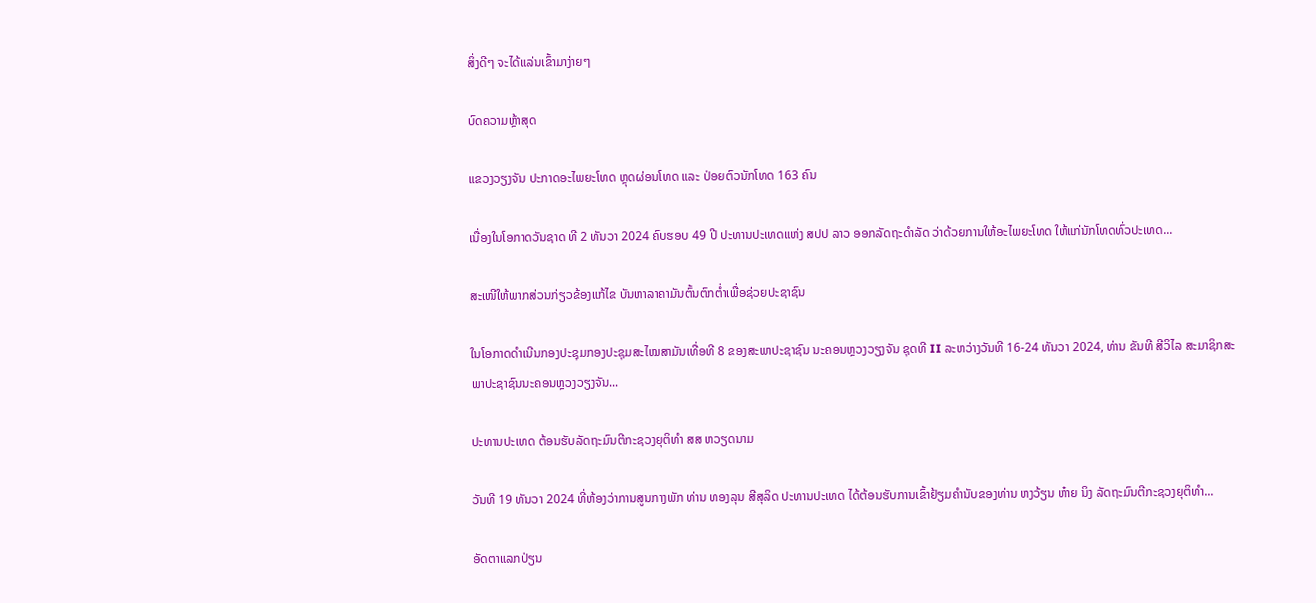ສິ່ງດີໆ ຈະໄດ້ແລ່ນເຂົ້າມາງ່າຍໆ

ບົດຄວາມຫຼ້າສຸດ

ແຂວງວຽງຈັນ ປະກາດອະໄພຍະໂທດ ຫຼຸດຜ່ອນໂທດ ແລະ ປ່ອຍຕົວນັກໂທດ 163 ຄົນ

ເນື່ອງໃນໂອກາດວັນຊາດ ທີ 2 ທັນວາ 2024 ຄົບຮອບ 49 ປີ ປະທານປະເທດແຫ່ງ ສປປ ລາວ ອອກລັດຖະດໍາລັດ ວ່າດ້ວຍການໃຫ້ອະໄພຍະໂທດ ໃຫ້ແກ່ນັກໂທດທົ່ວປະເທດ...

ສະເໜີໃຫ້ພາກສ່ວນກ່ຽວຂ້ອງແກ້ໄຂ ບັນຫາລາຄາມັນຕົ້ນຕົກຕໍ່າເພື່ອຊ່ວຍປະຊາຊົນ

ໃນໂອກາດດຳເນີນກອງປະຊຸມກອງປະຊຸມສະໄໝສາມັນເທື່ອທີ 8 ຂອງສະພາປະຊາຊົນ ນະຄອນຫຼວງວຽງຈັນ ຊຸດທີ II ລະຫວ່າງວັນທີ 16-24 ທັນວາ 2024, ທ່ານ ຂັນທີ ສີວິໄລ ສະມາຊິກສະພາປະຊາຊົນນະຄອນຫຼວງວຽງຈັນ...

ປະທານປະເທດ ຕ້ອນຮັບລັດຖະມົນຕີກະຊວງຍຸຕິທຳ ສສ ຫວຽດນາມ

ວັນທີ 19 ທັນວາ 2024 ທີ່ຫ້ອງວ່າການສູນກາງພັກ ທ່ານ ທອງລຸນ ສີສຸລິດ ປະທານປະເທດ ໄດ້ຕ້ອນຮັບການເຂົ້າຢ້ຽມຄຳນັບຂອງທ່ານ ຫງວ້ຽນ ຫ໋າຍ ນິງ ລັດຖະມົນຕີກະຊວງຍຸຕິທຳ...

ອັດຕາແລກປ່ຽນ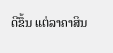ດີຂຶ້ນ ແຕ່ລາຄາສິນ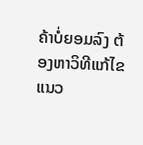ຄ້າບໍ່ຍອມລົງ ຕ້ອງຫາວິທີແກ້ໄຂແນວ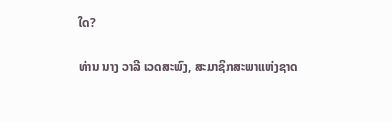ໃດ?

ທ່ານ ນາງ ວາລີ ເວດສະພົງ, ສະມາຊິກສະພາແຫ່ງຊາດ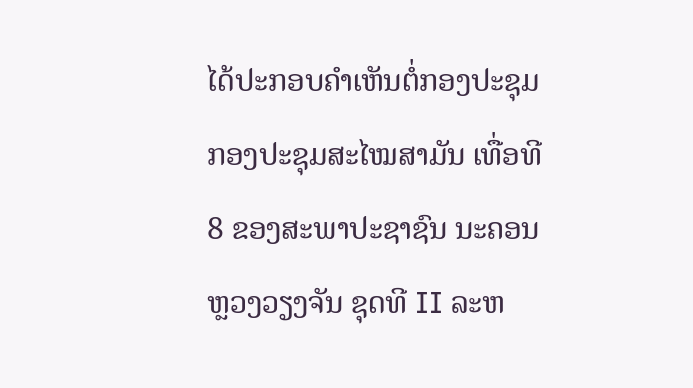ໄດ້ປະກອບຄໍາເຫັນຕໍ່ກອງປະຊຸມກອງປະຊຸມສະໄໝສາມັນ ເທື່ອທີ 8 ຂອງສະພາປະຊາຊົນ ນະຄອນຫຼວງວຽງຈັນ ຊຸດທີ II ລະຫ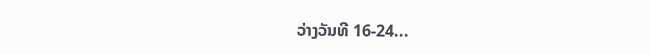ວ່າງວັນທີ 16-24...